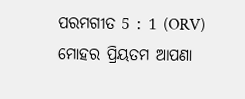ପରମଗୀତ 5 : 1 (ORV)
ମୋହର ପ୍ରିୟତମ ଆପଣା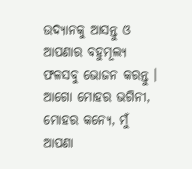ଉଦ୍ୟାନକୁ ଆସନ୍ତୁ ଓ ଆପଣାର ବହୁମୂଲ୍ୟ ଫଳସବୁ ଭୋଜନ କରନ୍ତୁ । ଆଗୋ ମୋହର ଭଗିନୀ, ମୋହର କନ୍ୟେ, ମୁଁ ଆପଣା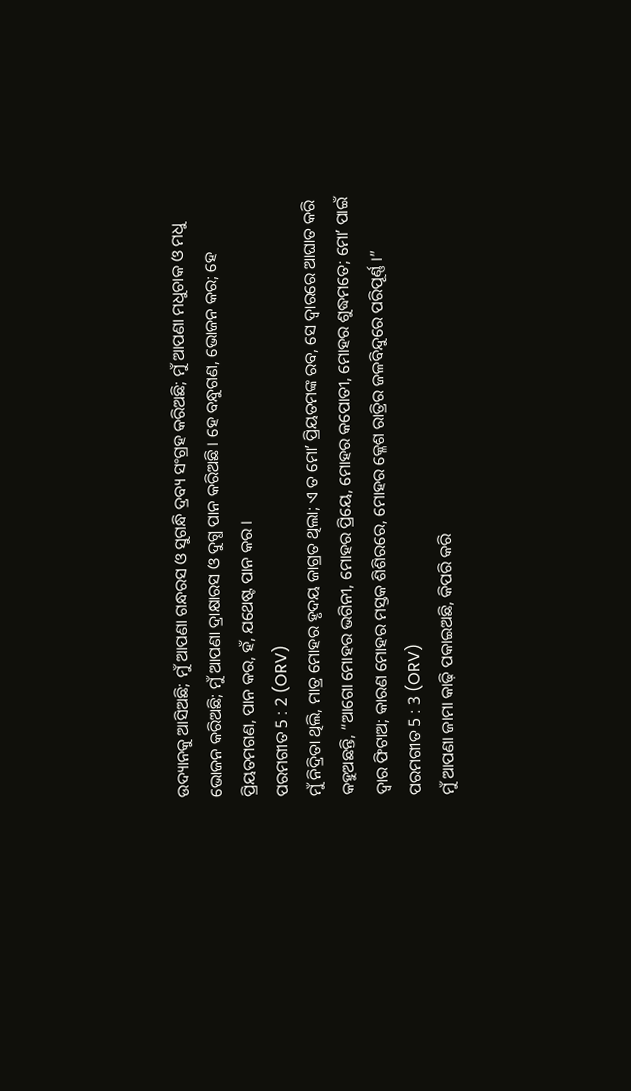ଉଦ୍ୟାନକୁ ଆସିଅଛି; ମୁଁ ଆପଣା ଗନ୍ଧରସ ଓ ସୁଗନ୍ଧି ଦ୍ରବ୍ୟ ସଂଗ୍ରହ କରିଅଛି; ମୁଁ ଆପଣା ମଧୁଚାକ ଓ ମଧୁ ଭୋଜନ କରିଅଛି; ମୁଁ ଆପଣା ଦ୍ରାକ୍ଷାରସ ଓ ଦୁଗ୍ଧ ପାନ କରିଅଛି । ହେ ବନ୍ଧୁଗଣ, ଭୋଜନ କର; ହେ ପ୍ରିୟତମଗଣ, ପାନ କର, ହଁ, ଯଥେଷ୍ଟ ପାନ କର ।
ପରମଗୀତ 5 : 2 (ORV)
ମୁଁ ନିଦ୍ରିତା ଥିଲି, ମାତ୍ର ମୋହର ହୃଦୟ ଜାଗ୍ରତ ଥିଲା; ଏ ତ ମୋʼ ପ୍ରିୟତମଙ୍କ ରବ, ସେ ଦ୍ଵାରରେ ଆଘାତ କରି କହୁଅଛନ୍ତି, “ଆଗୋ ମୋହର ଭଗିନୀ, ମୋହର ପ୍ରିୟେ, ମୋହର କପୋତୀ, ମୋହର ଶୁଦ୍ଧମତେ; ମୋʼ ପାଇଁ ଦ୍ଵାର ଫିଟାଅ; କାରଣ ମୋହର ମସ୍ତକ ଶିଶିରରେ, ମୋହର କ୍ଳେଶ ରାତ୍ରିର ଜଳବିନ୍ଦୁରେ ପରିପୂର୍ଣ୍ଣ ।”
ପରମଗୀତ 5 : 3 (ORV)
ମୁଁ ଆପଣା ଜାମା କାଢ଼ି ପକାଇଅଛି, କିପରି କରି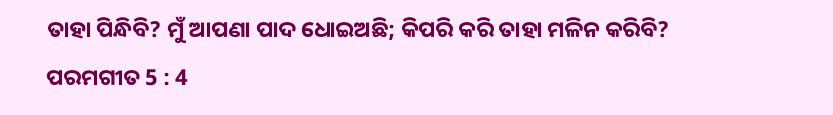ତାହା ପିନ୍ଧିବି? ମୁଁ ଆପଣା ପାଦ ଧୋଇଅଛି; କିପରି କରି ତାହା ମଳିନ କରିବି?
ପରମଗୀତ 5 : 4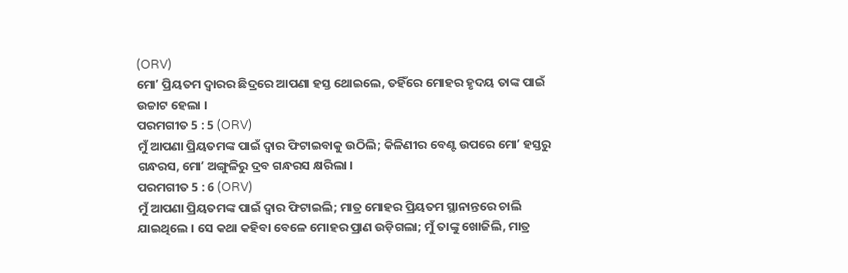(ORV)
ମୋʼ ପ୍ରିୟତମ ଦ୍ଵାରର ଛିଦ୍ରରେ ଆପଣା ହସ୍ତ ଥୋଇଲେ, ତହିଁରେ ମୋହର ହୃଦୟ ତାଙ୍କ ପାଇଁ ଉଚ୍ଚାଟ ହେଲା ।
ପରମଗୀତ 5 : 5 (ORV)
ମୁଁ ଆପଣା ପ୍ରିୟତମଙ୍କ ପାଇଁ ଦ୍ଵାର ଫିଟାଇବାକୁ ଉଠିଲି; କିଳିଣୀର ବେଣ୍ଟ ଉପରେ ମୋʼ ହସ୍ତରୁ ଗନ୍ଧରସ, ମୋʼ ଅଙ୍ଗୁଳିରୁ ଦ୍ରବ ଗନ୍ଧରସ କ୍ଷରିଲା ।
ପରମଗୀତ 5 : 6 (ORV)
ମୁଁ ଆପଣା ପ୍ରିୟତମଙ୍କ ପାଇଁ ଦ୍ଵାର ଫିଟାଇଲି; ମାତ୍ର ମୋହର ପ୍ରିୟତମ ସ୍ଥାନାନ୍ତରେ ଚାଲି ଯାଇଥିଲେ । ସେ କଥା କହିବା ବେଳେ ମୋହର ପ୍ରାଣ ଉଡ଼ିଗଲା; ମୁଁ ତାଙ୍କୁ ଖୋଜିଲି, ମାତ୍ର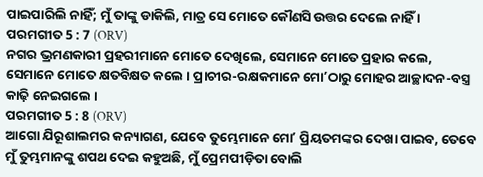ପାଇପାରିଲି ନାହିଁ; ମୁଁ ତାଙ୍କୁ ଡାକିଲି, ମାତ୍ର ସେ ମୋତେ କୌଣସି ଉତ୍ତର ଦେଲେ ନାହିଁ ।
ପରମଗୀତ 5 : 7 (ORV)
ନଗର ଭ୍ରମଣକାରୀ ପ୍ରହରୀମାନେ ମୋତେ ଦେଖିଲେ, ସେମାନେ ମୋତେ ପ୍ରହାର କଲେ, ସେମାନେ ମୋତେ କ୍ଷତବିକ୍ଷତ କଲେ । ପ୍ରାଚୀର-ରକ୍ଷକମାନେ ମୋʼଠାରୁ ମୋହର ଆଚ୍ଛାଦନ-ବସ୍ତ୍ର କାଢ଼ି ନେଇଗଲେ ।
ପରମଗୀତ 5 : 8 (ORV)
ଆଗୋ ଯିରୂଶାଲମର କନ୍ୟାଗଣ, ଯେବେ ତୁମ୍ଭେମାନେ ମୋʼ ପ୍ରିୟତମଙ୍କର ଦେଖା ପାଇବ, ତେବେ ମୁଁ ତୁମ୍ଭମାନଙ୍କୁ ଶପଥ ଦେଇ କହୁଅଛି, ମୁଁ ପ୍ରେମପୀଡ଼ିତା ବୋଲି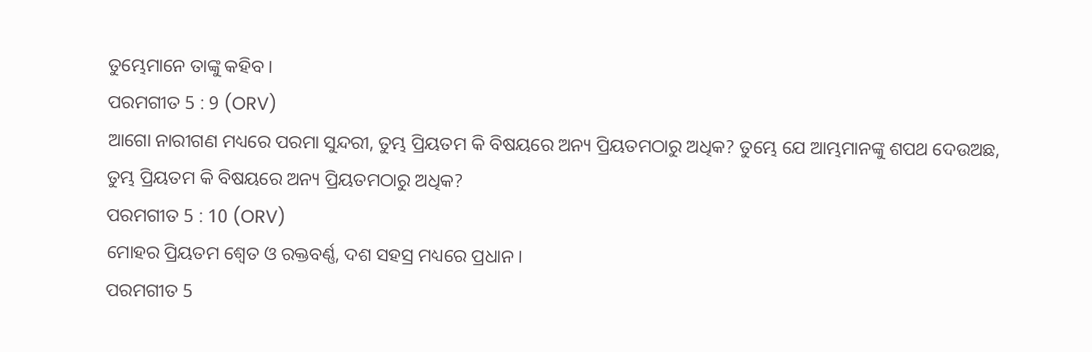ତୁମ୍ଭେମାନେ ତାଙ୍କୁ କହିବ ।
ପରମଗୀତ 5 : 9 (ORV)
ଆଗୋ ନାରୀଗଣ ମଧ୍ୟରେ ପରମା ସୁନ୍ଦରୀ, ତୁମ୍ଭ ପ୍ରିୟତମ କି ବିଷୟରେ ଅନ୍ୟ ପ୍ରିୟତମଠାରୁ ଅଧିକ? ତୁମ୍ଭେ ଯେ ଆମ୍ଭମାନଙ୍କୁ ଶପଥ ଦେଉଅଛ, ତୁମ୍ଭ ପ୍ରିୟତମ କି ବିଷୟରେ ଅନ୍ୟ ପ୍ରିୟତମଠାରୁ ଅଧିକ?
ପରମଗୀତ 5 : 10 (ORV)
ମୋହର ପ୍ରିୟତମ ଶ୍ଵେତ ଓ ରକ୍ତବର୍ଣ୍ଣ, ଦଶ ସହସ୍ର ମଧ୍ୟରେ ପ୍ରଧାନ ।
ପରମଗୀତ 5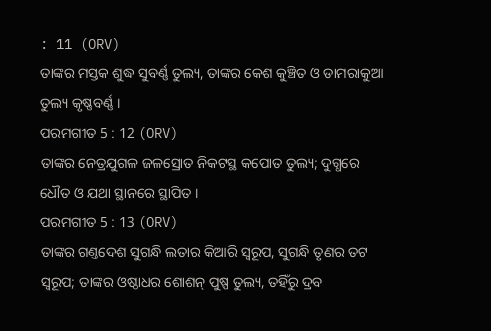: 11 (ORV)
ତାଙ୍କର ମସ୍ତକ ଶୁଦ୍ଧ ସୁବର୍ଣ୍ଣ ତୁଲ୍ୟ, ତାଙ୍କର କେଶ କୁଞ୍ଚିତ ଓ ଡାମରାକୁଆ ତୁଲ୍ୟ କୃଷ୍ଣବର୍ଣ୍ଣ ।
ପରମଗୀତ 5 : 12 (ORV)
ତାଙ୍କର ନେତ୍ରଯୁଗଳ ଜଳସ୍ରୋତ ନିକଟସ୍ଥ କପୋତ ତୁଲ୍ୟ; ଦୁଗ୍ଧରେ ଧୌତ ଓ ଯଥା ସ୍ଥାନରେ ସ୍ଥାପିତ ।
ପରମଗୀତ 5 : 13 (ORV)
ତାଙ୍କର ଗଣ୍ତଦେଶ ସୁଗନ୍ଧି ଲତାର କିଆରି ସ୍ଵରୂପ, ସୁଗନ୍ଧି ତୃଣର ତଟ ସ୍ଵରୂପ; ତାଙ୍କର ଓଷ୍ଠାଧର ଶୋଶନ୍ ପୁଷ୍ପ ତୁଲ୍ୟ, ତହିଁରୁ ଦ୍ରବ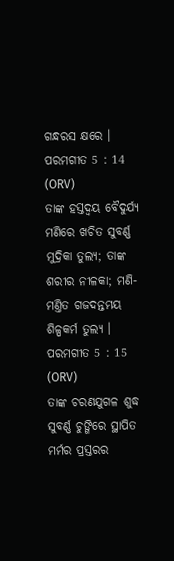ଗନ୍ଧରସ କ୍ଷରେ ।
ପରମଗୀତ 5 : 14 (ORV)
ତାଙ୍କ ହସ୍ତଦ୍ଵୟ ବୈଦୁର୍ଯ୍ୟ ମଣିରେ ଖଚିତ ସୁବର୍ଣ୍ଣ ମୁଦ୍ରିକା ତୁଲ୍ୟ; ତାଙ୍କ ଶରୀର ନୀଳକା; ମଣି-ମଣ୍ତିତ ଗଜଦନ୍ତମୟ ଶିଳ୍ପକର୍ମ ତୁଲ୍ୟ ।
ପରମଗୀତ 5 : 15 (ORV)
ତାଙ୍କ ଚରଣଯୁଗଳ ଶୁଦ୍ଧ ସୁବର୍ଣ୍ଣ ଚୁଙ୍ଗିରେ ସ୍ଥାପିତ ମର୍ମର ପ୍ରସ୍ତରର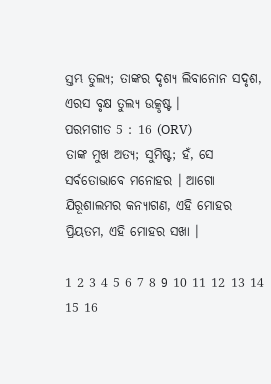ସ୍ତମ୍ଭ ତୁଲ୍ୟ; ତାଙ୍କର ଦୃଶ୍ୟ ଲିବାନୋନ ସଦୃଶ, ଏରସ ବୃକ୍ଷ ତୁଲ୍ୟ ଉତ୍କୃଷ୍ଟ ।
ପରମଗୀତ 5 : 16 (ORV)
ତାଙ୍କ ମୁଖ ଅତ୍ୟ; ସୁମିଷ୍ଟ; ହଁ, ସେ ସର୍ବତୋଭାବେ ମନୋହର । ଆଗୋ ଯିରୂଶାଲମର କନ୍ୟାଗଣ, ଏହି ମୋହର ପ୍ରିୟତମ, ଏହି ମୋହର ସଖା ।

1 2 3 4 5 6 7 8 9 10 11 12 13 14 15 16